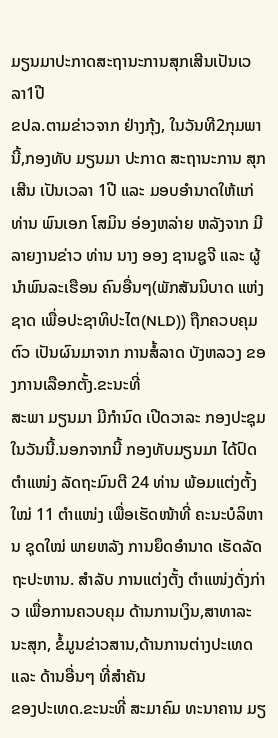ມຽນມາປະກາດສະຖານະການສຸກເສີນເປັນເວລາ1ປີ
ຂປລ.ຕາມຂ່າວຈາກ ຢ່າງກຸ້ງ, ໃນວັນທີ2ກຸມພານີ້,ກອງທັບ ມຽນມາ ປະກາດ ສະຖານະການ ສຸກເສີນ ເປັນເວລາ 1ປີ ແລະ ມອບອຳນາດໃຫ້ແກ່ ທ່ານ ພົນເອກ ໂສມິນ ອ່ອງຫລ່າຍ ຫລັງຈາກ ມີລາຍງານຂ່າວ ທ່ານ ນາງ ອອງ ຊານຊູຈີ ແລະ ຜູ້ນຳພົນລະເຮືອນ ຄົນອື່ນໆ(ພັກສັນນິບາດ ແຫ່ງຊາດ ເພື່ອປະຊາທິປະໄຕ(NLD)) ຖືກຄວບຄຸມຕົວ ເປັນຜົນມາຈາກ ການສໍ້ລາດ ບັງຫລວງ ຂອງການເລືອກຕັ້ງ.ຂະນະທີ່
ສະພາ ມຽນມາ ມີກຳນົດ ເປີດວາລະ ກອງປະຊຸມໃນວັນນີ້.ນອກຈາກນີ້ ກອງທັບມຽນມາ ໄດ້ປົດຕຳແໜ່ງ ລັດຖະມົນຕີ 24 ທ່ານ ພ້ອມແຕ່ງຕັ້ງໃໝ່ 11 ຕຳແໜ່ງ ເພື່ອເຮັດໜ້າທີ່ ຄະນະບໍລິຫານ ຊຸດໃໝ່ ພາຍຫລັງ ການຍຶດອຳນາດ ເຮັດລັດຖະປະຫານ. ສຳລັບ ການແຕ່ງຕັ້ງ ຕຳແໜ່ງດັ່ງກ່າວ ເພື່ອການຄວບຄຸມ ດ້ານການເງິນ,ສາທາລະນະສຸກ, ຂໍ້ມູນຂ່າວສານ,ດ້ານການຕ່າງປະເທດ ແລະ ດ້ານອື່ນໆ ທີ່ສຳຄັນ
ຂອງປະເທດ.ຂະນະທີ່ ສະມາຄົມ ທະນາຄານ ມຽ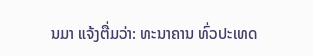ນມາ ແຈ້ງຕື່ມວ່າ: ທະນາຄານ ທົ່ວປະເທດ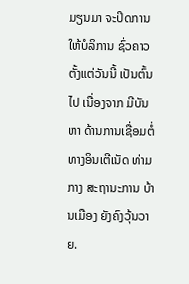ມຽນມາ ຈະປິດການໃຫ້ບໍລິການ ຊົ່ວຄາວ ຕັ້ງແຕ່ວັນນີ້ ເປັນຕົ້ນໄປ ເນື່ອງຈາກ ມີບັນຫາ ດ້ານການເຊື່ອມຕໍ່ ທາງອິນເຕີເນັດ ທ່າມກາງ ສະຖານະການ ບ້ານເມືອງ ຍັງຄົງວຸ້ນວາຍ.